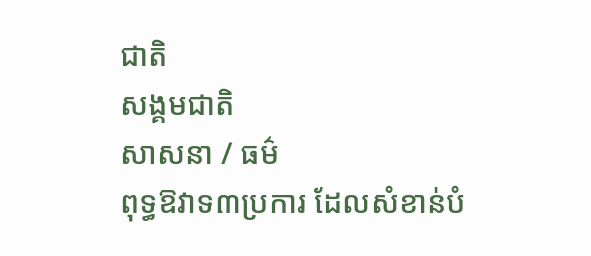ជាតិ
សង្គមជាតិ
សាសនា / ធម៌
ពុទ្ធឱវាទ៣ប្រការ ដែលសំខាន់បំ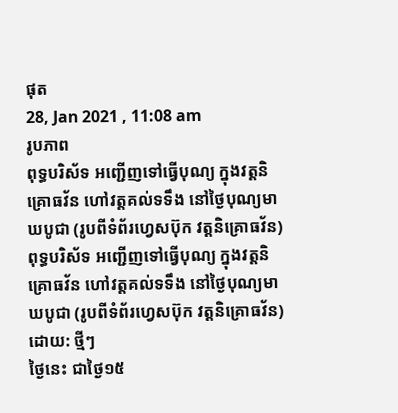ផុត
28, Jan 2021 , 11:08 am
រូបភាព
ពុទ្ធបរិស័ទ អញ្ជើញទៅធ្វើបុណ្យ ក្នុងវត្តនិគ្រោធវ័ន ហៅវត្តគល់ទទឹង នៅថ្ងៃបុណ្យមាឃបូជា (រូបពីទំព័រហ្វេសប៊ុក វត្តនិគ្រោធវ័ន)
ពុទ្ធបរិស័ទ អញ្ជើញទៅធ្វើបុណ្យ ក្នុងវត្តនិគ្រោធវ័ន ហៅវត្តគល់ទទឹង នៅថ្ងៃបុណ្យមាឃបូជា (រូបពីទំព័រហ្វេសប៊ុក វត្តនិគ្រោធវ័ន)
ដោយ: ថ្មីៗ
ថ្ងៃនេះ ជាថ្ងៃ១៥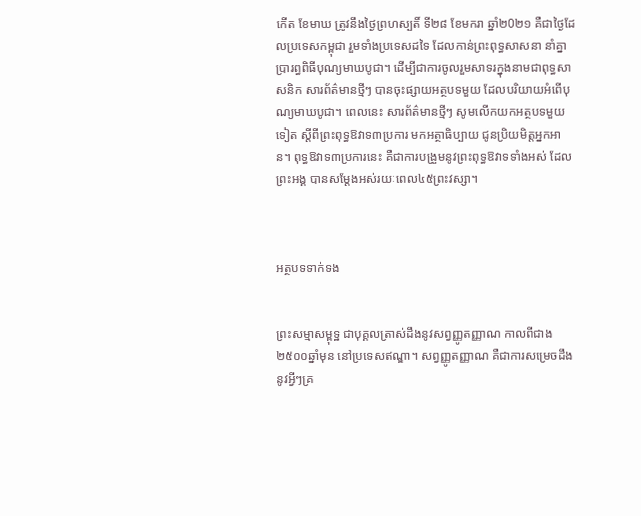កើត ខែមាឃ ត្រូវនឹងថ្ងៃព្រហស្បតិ៍ ទី២៨ ខែមករា ឆ្នាំ២0២១ គឺជាថ្ងៃដែលប្រទេសកម្ពុជា រួមទាំងប្រទេសដទៃ ដែលកាន់ព្រះពុទ្ធសាសនា នាំគ្នាប្រារព្ធពិធីបុណ្យមាឃបូជា។ ដើម្បីជាការចូលរួមសាទរក្នុងនាមជាពុទ្ធសាសនិក សារព័ត៌មានថ្មីៗ បានចុះផ្សាយអត្ថបទមួយ ដែលបរិយាយអំពើបុណ្យមាឃបូជា។ ពេលនេះ សារព័ត៌មានថ្មីៗ សូមលើកយកអត្ថបទមួយទៀត ស្តីពីព្រះពុទ្ធឱវាទ៣ប្រការ មកអត្ថាធិប្បាយ ជូនប្រិយមិត្តអ្នកអាន។ ពុទ្ធឱវាទ៣ប្រការនេះ គឺជាការបង្រួមនូវព្រះពុទ្ធឱវាទទាំងអស់ ដែលព្រះអង្គ បានសម្តែងអស់រយៈពេល៤៥ព្រះវស្សា។



អត្ថបទទាក់ទង


ព្រះសម្មាសម្ពុទ្ឋ ជាបុគ្គលត្រាស់ដឹងនូវសព្វញ្ញូតញ្ញាណ កាលពីជាង២៥០០ឆ្នាំមុន នៅប្រទេសឥណ្ឌា។ សព្វញ្ញូតញ្ញាណ គឺជាការសម្រេចដឹងនូវអ្វីៗគ្រ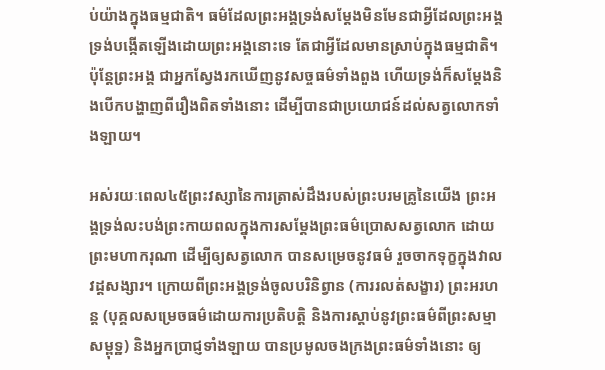ប់យ៉ាងក្នុងធម្មជាតិ។ ធម៌ដែលព្រះអង្គទ្រង់សម្តែងមិនមែនជាអ្វីដែលព្រះអង្គទ្រង់បង្កើតឡើងដោយព្រះអង្គនោះទេ តែជាអ្វីដែលមានស្រាប់ក្នុងធម្មជាតិ។ ប៉ុន្តែព្រះអង្គ ជាអ្នកស្វែងរកឃើញនូវសច្ចធម៌ទាំងពួង ហើយទ្រង់ក៏សម្តែងនិងបើកបង្ហាញពីរឿងពិតទាំងនោះ ដើម្បីបានជាប្រយោជន៍ដល់សត្វលោកទាំងឡាយ។

អស់រយៈពេល៤៥ព្រះវស្សានៃការត្រាស់ដឹងរបស់ព្រះបរមគ្រូនៃយើង ព្រះអង្គទ្រង់លះបង់ព្រះកាយពលក្នុងការសម្តែងព្រះធម៌ប្រោសសត្វលោក ដោយព្រះមហាករុណា ដើម្បីឲ្យសត្វលោក បានសម្រេចនូវធម៌ រួចចាកទុក្ខក្នុងវាលវដ្តសង្សារ។ ក្រោយពីព្រះអង្គទ្រង់ចូលបរិនិព្វាន (ការរលត់សង្ខារ) ព្រះអរហន្ត (បុគ្គលសម្រេចធម៌ដោយការប្រតិបត្តិ និងការស្តាប់នូវព្រះធម៌ពីព្រះសម្មាសម្ពុទ្ឋ) និងអ្នកប្រាជ្ញទាំងឡាយ បានប្រមូលចងក្រងព្រះធម៌ទាំងនោះ ឲ្យ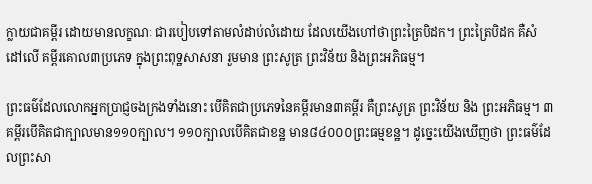ក្លាយជាគម្ពីរ ដោយមានលក្ខណៈ ជារបៀបទៅតាមលំដាប់លំដោយ ដែលយើងហៅថាព្រះត្រៃបិដក។ ព្រះត្រៃបិដក គឺសំដៅលើ គម្ពីរគោល៣ប្រភេទ ក្នុងព្រះពុទ្ឋសាសនា រួមមាន ព្រះសូត្រ ព្រះវិន័យ និងព្រះអភិធម្ម។

ព្រះធម៌ដែលលោកអ្នកប្រាជ្ញចងក្រងទាំងនោះ បើគិតជាប្រភេទនៃគម្ពីរមាន៣គម្ពីរ គឺព្រះសូត្រ ព្រះវិន័យ និង ព្រះអភិធម្ម។ ៣គម្ពីរបើគិតជាក្បាលមាន១១០ក្បាល។ ១១០ក្បាលបើគិតជាខន្ឋ មាន៨៤០០០ព្រះធម្មខន្ឋ។ ដូច្នេះយើងឃើញថា ព្រះធម៌ដែលព្រះសា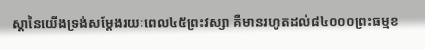ស្តានៃយើងទ្រង់សម្តែងរយៈពេល៤៥ព្រះវស្សា គឺមានរហូតដល់៨៤០០០ព្រះធម្មខ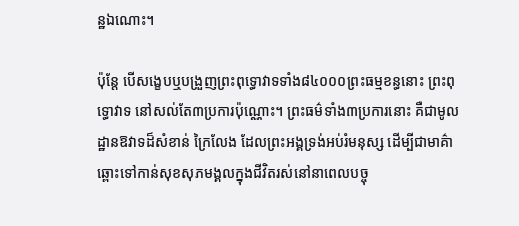ន្ឋឯណោះ។

ប៉ុន្តែ បើសង្ខេបឬបង្រួញព្រះពុទ្ធោវាទទាំង៨៤០០០ព្រះធម្មខន្ធនោះ ព្រះពុទ្ធោវាទ នៅសល់តែ៣ប្រការប៉ុណ្ណោះ។ ព្រះធម៌ទាំង៣ប្រការនោះ គឺជាមូលដ្ឋានឱវាទដ៏សំខាន់ ក្រៃលែង ដែលព្រះអង្គទ្រង់អប់រំមនុស្ស ដើម្បីជាមាគ៌ាឆ្ពោះទៅកាន់សុខសុភមង្គលក្នុងជីវិតរស់នៅនាពេលបច្ចុ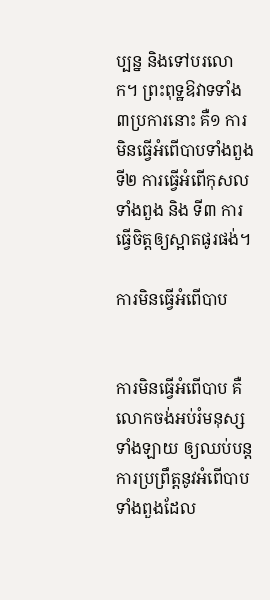ប្បន្ន និងទៅបរលោក។ ព្រះពុទ្ឋឱវាទទាំង៣ប្រការនោះ គឺ១ ការមិនធ្វើអំពើបាបទាំងពួង ទី២ ការធ្វើអំពើកុសលទាំងពួង និង ទី៣ ការធ្វើចិត្តឲ្យស្អាតផូរផង់។

ការមិនធ្វើអំពើបាប


ការមិនធ្វើអំពើបាប គឺលោកចង់អប់រំមនុស្សទាំងឡាយ ឲ្យឈប់បន្តការប្រព្រឹត្តនូវអំពើបាបទាំងពួងដែល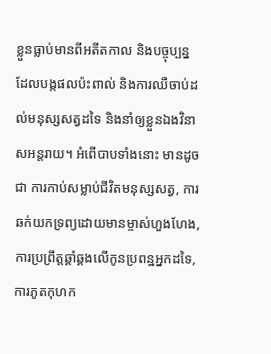ខ្លួនធ្លាប់មានពីអតីតកាល និងបច្ចុប្បន្ន ដែលបង្កផលប៉ះពាល់ និងការឈឺចាប់ដល់មនុស្សសត្វដទៃ និងនាំឲ្យខ្លួនឯងវិនាសអន្តរាយ។ អំពើបាបទាំងនោះ មានដូចជា ការកាប់សម្លាប់ជីវិតមនុស្សសត្វ, ការឆក់យកទ្រព្យដោយមានម្ចាស់ហួងហែង, ការប្រព្រឹត្តឆ្គាំឆ្គងលើកូនប្រពន្ឋអ្នកដទៃ, ការភូតកុហក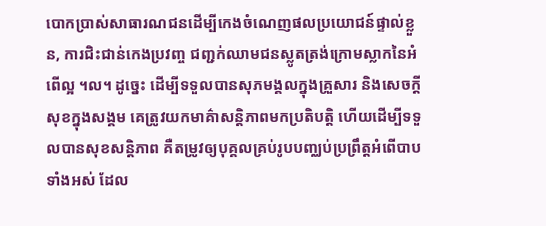បោកប្រាស់សាធារណជនដើម្បីកេងចំណេញផលប្រយោជន៍ផ្ទាល់ខ្លួន, ការជិះជាន់កេងប្រវញ្ច ជញ្ជក់ឈាមជនស្លូតត្រង់ក្រោមស្លាកនៃអំពើល្អ ។ល។ ដូច្នេះ ដើម្បីទទួលបានសុភមង្គលក្នុងគ្រួសារ និងសេចក្តីសុខក្នុងសង្គម គេត្រូវយកមាគ៌ាសន្តិភាពមកប្រតិបត្តិ ហើយដើម្បីទទួលបានសុខសន្តិភាព គឺតម្រូវឲ្យបុគ្គលគ្រប់រូបបញ្ឈប់ប្រព្រឹត្តអំពើបាបទាំងអស់ ដែល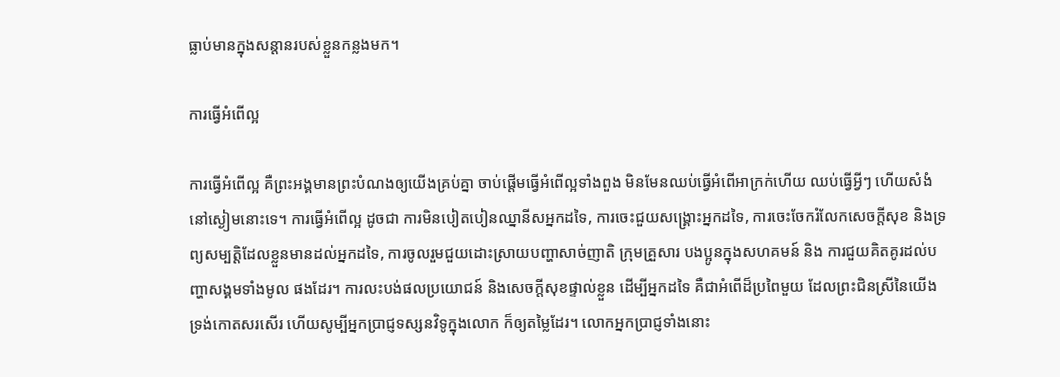ធ្លាប់មានក្នុងសន្តានរបស់ខ្លួនកន្លងមក។

ការធ្វើអំពើល្អ

ការធ្វើអំពើល្អ គឺព្រះអង្គមានព្រះបំណងឲ្យយើងគ្រប់គ្នា ចាប់ផ្តើមធ្វើអំពើល្អទាំងពួង មិនមែនឈប់ធ្វើអំពើអាក្រក់ហើយ ឈប់ធ្វើអ្វីៗ ហើយសំងំនៅស្ងៀមនោះទេ។ ការធ្វើអំពើល្អ ដូចជា ការមិនបៀតបៀនឈ្នានីសអ្នកដទៃ, ការចេះជួយសង្គ្រោះអ្នកដទៃ, ការចេះចែករំលែកសេចក្តីសុខ និងទ្រព្យសម្បត្តិដែលខ្លួនមានដល់អ្នកដទៃ, ការចូលរួមជួយដោះស្រាយបញ្ហាសាច់ញាតិ ក្រុមគ្រួសារ បងប្អូនក្នុងសហគមន៍ និង ការជួយគិតគូរដល់បញ្ហាសង្គមទាំងមូល ផងដែរ។ ការលះបង់ផលប្រយោជន៍ និងសេចក្តីសុខផ្ទាល់ខ្លួន ដើម្បីអ្នកដទៃ គឺជាអំពើដ៏ប្រពៃមួយ ដែលព្រះជិនស្រីនៃយើង ទ្រង់កោតសរសើរ ហើយសូម្បីអ្នកប្រាជ្ញទស្សនវិទូក្នុងលោក ក៏ឲ្យតម្លៃដែរ។ លោកអ្នកប្រាជ្ញទាំងនោះ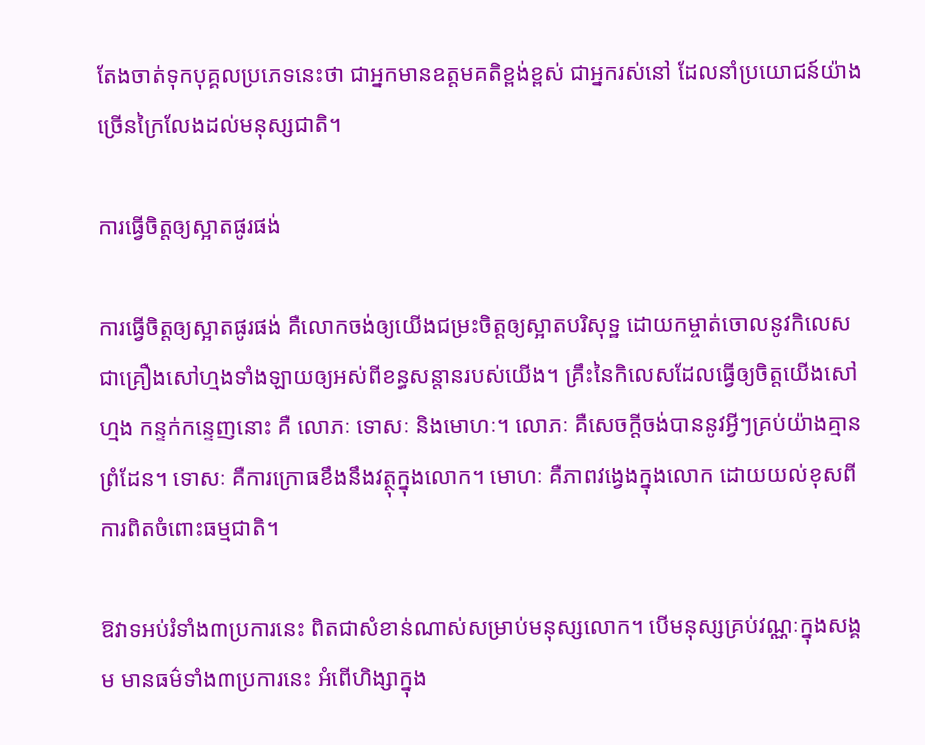តែងចាត់ទុកបុគ្គលប្រភេទនេះថា ជាអ្នកមានឧត្តមគតិខ្ពង់ខ្ពស់ ជាអ្នករស់នៅ ដែលនាំប្រយោជន៍យ៉ាងច្រើនក្រៃលែងដល់មនុស្សជាតិ។

ការធ្វើចិត្តឲ្យស្អាតផូរផង់

ការធ្វើចិត្តឲ្យស្អាតផូរផង់ គឺលោកចង់ឲ្យយើងជម្រះចិត្តឲ្យស្អាតបរិសុទ្ឋ ដោយកម្ចាត់ចោលនូវកិលេស ជាគ្រឿងសៅហ្មងទាំងឡាយឲ្យអស់ពីខន្ធសន្តានរបស់យើង។ គ្រឹះនៃកិលេសដែលធ្វើឲ្យចិត្តយើងសៅហ្មង កន្ទក់កន្ទេញនោះ គឺ លោភៈ ទោសៈ និងមោហៈ។ លោភៈ គឺសេចក្តីចង់បាននូវអ្វីៗគ្រប់យ៉ាងគ្មានព្រំដែន។ ទោសៈ គឺការក្រោធខឹងនឹងវត្ថុក្នុងលោក។ មោហៈ គឺភាពវង្វេងក្នុងលោក ដោយយល់ខុសពីការពិតចំពោះធម្មជាតិ។

ឱវាទអប់រំទាំង៣ប្រការនេះ ពិតជាសំខាន់ណាស់សម្រាប់មនុស្សលោក។ បើមនុស្សគ្រប់វណ្ណៈក្នុងសង្គម មានធម៌ទាំង៣ប្រការនេះ អំពើហិង្សាក្នុង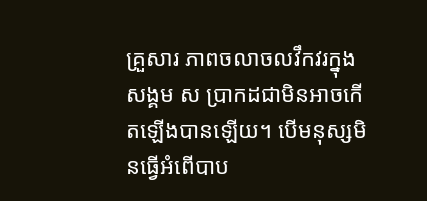គ្រួសារ ភាពចលាចលវឹកវរក្នុងសង្គម ស ប្រាកដជាមិនអាចកើតឡើងបានឡើយ។ បើមនុស្សមិនធ្វើអំពើបាប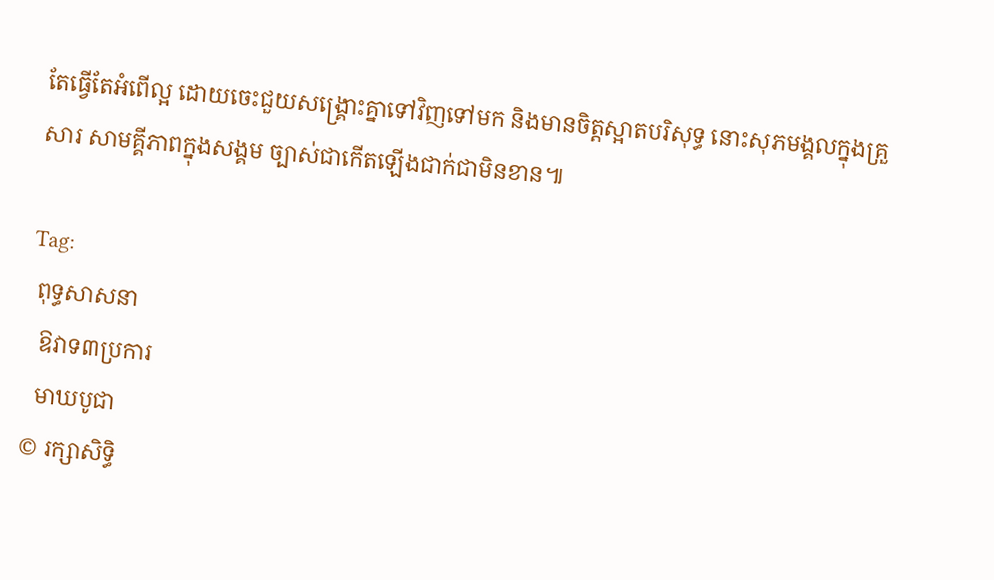តែធ្វើតែអំពើល្អ ដោយចេះជួយសង្គ្រោះគ្នាទៅវិញទៅមក និងមានចិត្តស្អាតបរិសុទ្ធ នោះសុភមង្គលក្នុងគ្រួសារ សាមគ្គីភាពក្នុងសង្គម ច្បាស់ជាកើតឡើងជាក់ជាមិនខាន៕

Tag:
 ពុទ្ធសាសនា
  ឱវាទ៣ប្រការ
  មាឃបូជា
© រក្សាសិទ្ធិ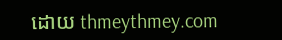ដោយ thmeythmey.com